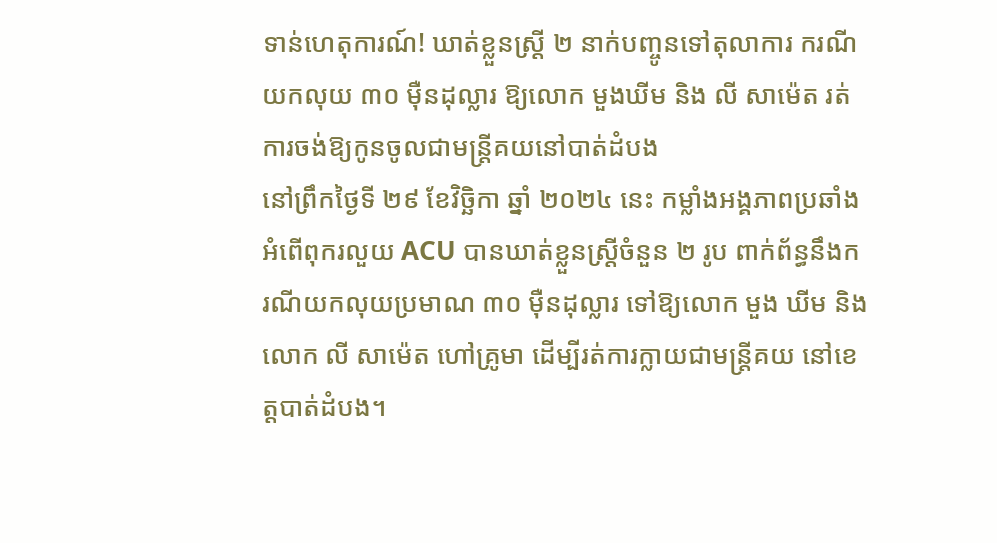ទាន់ហេតុការណ៍! ឃាត់ខ្លួនស្ត្រី ២ នាក់បញ្ចូនទៅតុលាការ ករណីយកលុយ ៣០ ម៉ឺនដុល្លារ ឱ្យលោក មួងឃីម និង លី សាម៉េត រត់ការចង់ឱ្យកូនចូលជាមន្ត្រីគយនៅបាត់ដំបង
នៅព្រឹកថ្ងៃទី ២៩ ខែវិច្ឆិកា ឆ្នាំ ២០២៤ នេះ កម្លាំងអង្គភាពប្រឆាំងអំពើពុករលួយ ACU បានឃាត់ខ្លួនស្ត្រីចំនួន ២ រូប ពាក់ព័ន្ធនឹងករណីយកលុយប្រមាណ ៣០ ម៉ឺនដុល្លារ ទៅឱ្យលោក មួង ឃីម និង លោក លី សាម៉េត ហៅគ្រូមា ដើម្បីរត់ការក្លាយជាមន្រ្តីគយ នៅខេត្តបាត់ដំបង។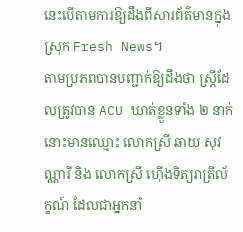នេះបើតាមការឱ្យដឹងពីសារព័ត៌មានក្នុងស្រុក Fresh News។
តាមប្រភពបានបញ្ជាក់ឱ្យដឹងថា ស្ត្រីដែលត្រូវបាន ACU ឃាត់ខ្លួនទាំង ២ នាក់នោះមានឈ្មោះ លោកស្រី ឆាយ សុវណ្ណារី និង លោកស្រី ហ៊ើងទិត្យរាត្រីល័ក្ខណ៍ ដែលជាអ្នកនាំ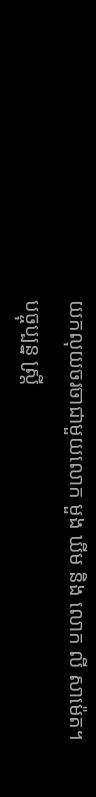យកលុយចរចាជាមួយលោក មួង ឃីម និង លោក លី សាម៉េត។
បច្ចុប្បន្ន ស្រ្តី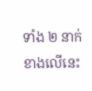ទាំង ២ នាក់ខាងលើនេះ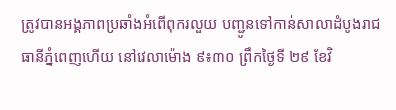ត្រូវបានអង្គភាពប្រឆាំងអំពើពុករលួយ បញ្ជូនទៅកាន់សាលាដំបូងរាជធានីភ្នំពេញហើយ នៅវេលាម៉ោង ៩៖៣០ ព្រឹកថ្ងៃទី ២៩ ខែវិ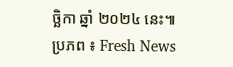ច្ឆិកា ឆ្នាំ ២០២៤ នេះ៕
ប្រភព ៖ Fresh News